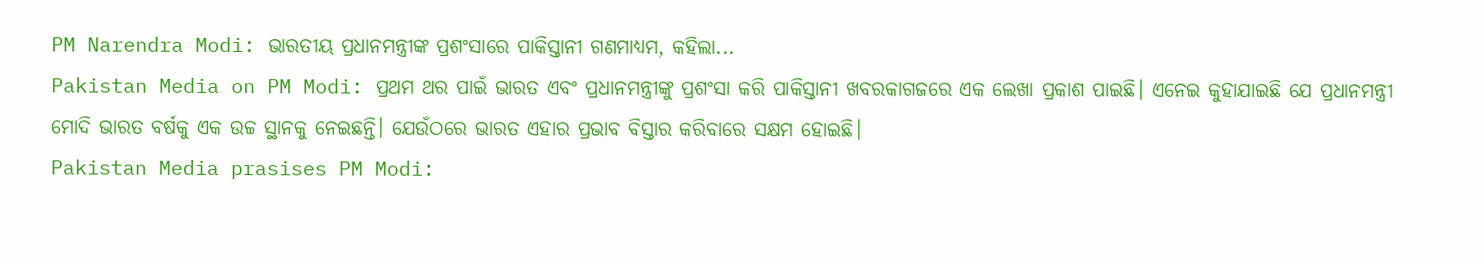PM Narendra Modi: ଭାରତୀୟ ପ୍ରଧାନମନ୍ତ୍ରୀଙ୍କ ପ୍ରଶଂସାରେ ପାକିସ୍ତାନୀ ଗଣମାଧ୍ୟମ, କହିଲା...
Pakistan Media on PM Modi: ପ୍ରଥମ ଥର ପାଇଁ ଭାରତ ଏବଂ ପ୍ରଧାନମନ୍ତ୍ରୀଙ୍କୁ ପ୍ରଶଂସା କରି ପାକିସ୍ତାନୀ ଖବରକାଗଜରେ ଏକ ଲେଖା ପ୍ରକାଶ ପାଇଛି। ଏନେଇ କୁହାଯାଇଛି ଯେ ପ୍ରଧାନମନ୍ତ୍ରୀ ମୋଦି ଭାରତ ବର୍ଷକୁ ଏକ ଉଚ୍ଚ ସ୍ଥାନକୁ ନେଇଛନ୍ତି। ଯେଉଁଠରେ ଭାରତ ଏହାର ପ୍ରଭାବ ବିସ୍ତାର କରିବାରେ ସକ୍ଷମ ହୋଇଛି।
Pakistan Media prasises PM Modi: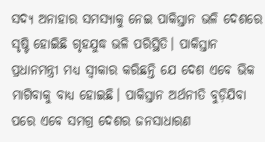ସଦ୍ୟ ଅନାହାର ସମସ୍ୟାକୁ ନେଇ ପାକିସ୍ତାନ ଭଳି ଦେଶରେ ସୃଷ୍ଟି ହୋଇିଛି ଗୃହଯୁଦ୍ଧ ଭଳି ପରିସ୍ଥିତି। ପାକିସ୍ତାନ ପ୍ରଧାନମନ୍ତ୍ରୀ ମଧ୍ୟ ସ୍ୱୀକାର କରିଛନ୍ତି ଯେ ଦେଶ ଏବେ ଭିକ ମାଗିବାକୁ ବାଧ୍ୟ ହୋଇଛି। ପାକିସ୍ତାନ ଅର୍ଥନୀତି ବୁଡ଼ିଯିବା ପରେ ଏବେ ସମଗ୍ର ଦେଶର ଜନସାଧାରଣ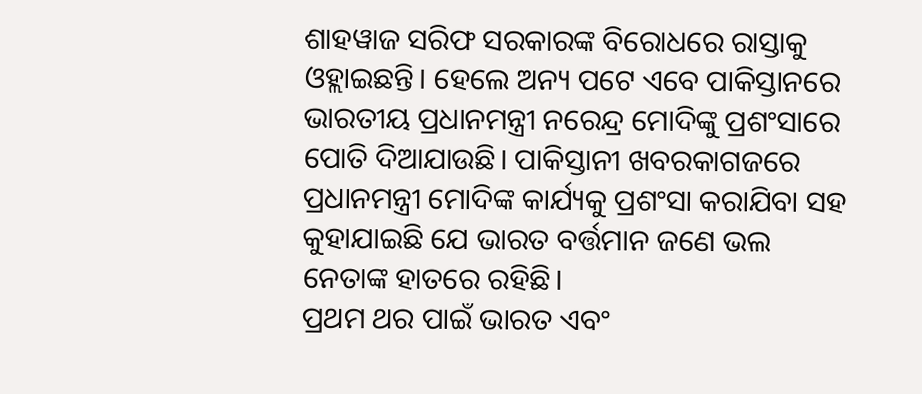ଶାହୱାଜ ସରିଫ ସରକାରଙ୍କ ବିରୋଧରେ ରାସ୍ତାକୁ ଓହ୍ଲାଇଛନ୍ତି। ହେଲେ ଅନ୍ୟ ପଟେ ଏବେ ପାକିସ୍ତାନରେ ଭାରତୀୟ ପ୍ରଧାନମନ୍ତ୍ରୀ ନରେନ୍ଦ୍ର ମୋଦିଙ୍କୁ ପ୍ରଶଂସାରେ ପୋତି ଦିଆଯାଉଛି। ପାକିସ୍ତାନୀ ଖବରକାଗଜରେ ପ୍ରଧାନମନ୍ତ୍ରୀ ମୋଦିଙ୍କ କାର୍ଯ୍ୟକୁ ପ୍ରଶଂସା କରାଯିବା ସହ କୁହାଯାଇଛି ଯେ ଭାରତ ବର୍ତ୍ତମାନ ଜଣେ ଭଲ ନେତାଙ୍କ ହାତରେ ରହିଛି।
ପ୍ରଥମ ଥର ପାଇଁ ଭାରତ ଏବଂ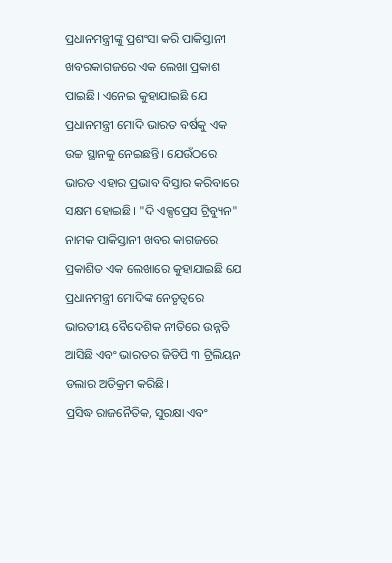ପ୍ରଧାନମନ୍ତ୍ରୀଙ୍କୁ ପ୍ରଶଂସା କରି ପାକିସ୍ତାନୀ ଖବରକାଗଜରେ ଏକ ଲେଖା ପ୍ରକାଶ ପାଇଛି। ଏନେଇ କୁହାଯାଇଛି ଯେ ପ୍ରଧାନମନ୍ତ୍ରୀ ମୋଦି ଭାରତ ବର୍ଷକୁ ଏକ ଉଚ୍ଚ ସ୍ଥାନକୁ ନେଇଛନ୍ତି। ଯେଉଁଠରେ ଭାରତ ଏହାର ପ୍ରଭାବ ବିସ୍ତାର କରିବାରେ ସକ୍ଷମ ହୋଇଛି। "ଦି ଏକ୍ସପ୍ରେସ ଟ୍ରିବ୍ୟୁନ" ନାମକ ପାକିସ୍ତାନୀ ଖବର କାଗଜରେ ପ୍ରକାଶିତ ଏକ ଲେଖାରେ କୁହାଯାଇଛି ଯେ ପ୍ରଧାନମନ୍ତ୍ରୀ ମୋଦିଙ୍କ ନେତୃତ୍ୱରେ ଭାରତୀୟ ବୈଦେଶିକ ନୀତିରେ ଉନ୍ନତି ଆସିଛି ଏବଂ ଭାରତର ଜିଡିପି ୩ ଟ୍ରିଲିୟନ ଡଲାର ଅତିକ୍ରମ କରିଛି।
ପ୍ରସିଦ୍ଧ ରାଜନୈତିକ, ସୁରକ୍ଷା ଏବଂ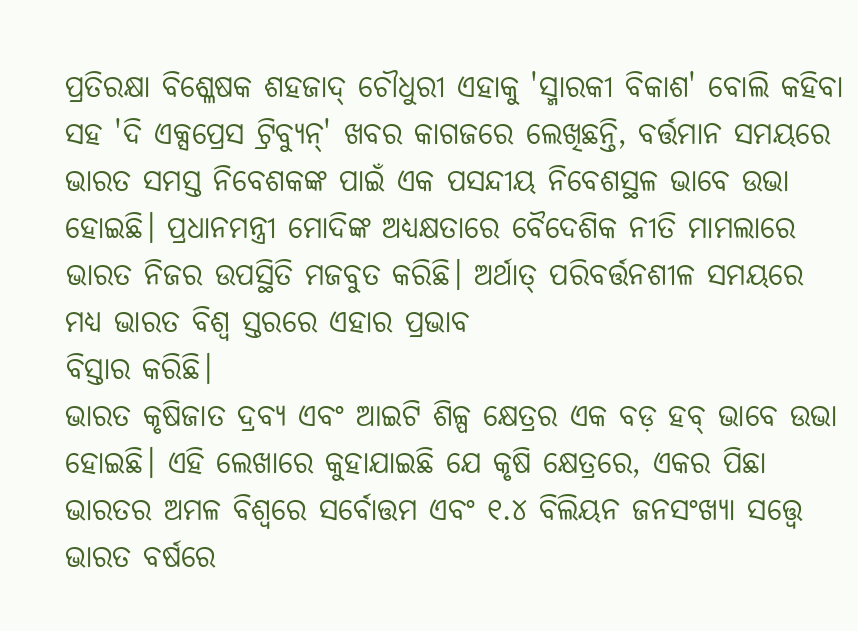ପ୍ରତିରକ୍ଷା ବିଶ୍ଳେଷକ ଶହଜାଦ୍ ଚୌଧୁରୀ ଏହାକୁ 'ସ୍ମାରକୀ ବିକାଶ' ବୋଲି କହିବା ସହ 'ଦି ଏକ୍ସପ୍ରେସ ଟ୍ରିବ୍ୟୁନ୍' ଖବର କାଗଜରେ ଲେଖିଛନ୍ତି, ବର୍ତ୍ତମାନ ସମୟରେ ଭାରତ ସମସ୍ତ ନିବେଶକଙ୍କ ପାଇଁ ଏକ ପସନ୍ଦୀୟ ନିବେଶସ୍ଥଳ ଭାବେ ଉଭା ହୋଇଛି। ପ୍ରଧାନମନ୍ତ୍ରୀ ମୋଦିଙ୍କ ଅଧ୍ୟକ୍ଷତାରେ ବୈଦେଶିକ ନୀତି ମାମଲାରେ ଭାରତ ନିଜର ଉପସ୍ଥିତି ମଜବୁତ କରିଛି। ଅର୍ଥାତ୍ ପରିବର୍ତ୍ତନଶୀଳ ସମୟରେ ମଧ୍ୟ ଭାରତ ବିଶ୍ୱ ସ୍ତରରେ ଏହାର ପ୍ରଭାବ
ବିସ୍ତାର କରିଛି।
ଭାରତ କୃଷିଜାତ ଦ୍ରବ୍ୟ ଏବଂ ଆଇଟି ଶିଳ୍ପ କ୍ଷେତ୍ରର ଏକ ବଡ଼ ହବ୍ ଭାବେ ଉଭା ହୋଇଛି। ଏହି ଲେଖାରେ କୁହାଯାଇଛି ଯେ କୃଷି କ୍ଷେତ୍ରରେ, ଏକର ପିଛା ଭାରତର ଅମଳ ବିଶ୍ୱରେ ସର୍ବୋତ୍ତମ ଏବଂ ୧.୪ ବିଲିୟନ ଜନସଂଖ୍ୟା ସତ୍ତ୍ୱେ ଭାରତ ବର୍ଷରେ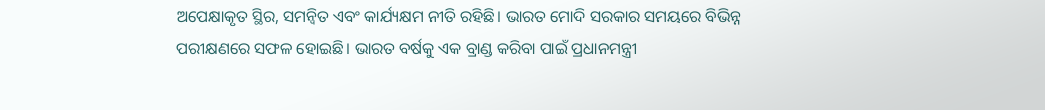ଅପେକ୍ଷାକୃତ ସ୍ଥିର, ସମନ୍ୱିତ ଏବଂ କାର୍ଯ୍ୟକ୍ଷମ ନୀତି ରହିଛି। ଭାରତ ମୋଦି ସରକାର ସମୟରେ ବିଭିନ୍ନ ପରୀକ୍ଷଣରେ ସଫଳ ହୋଇଛି। ଭାରତ ବର୍ଷକୁ ଏକ ବ୍ରାଣ୍ଡ କରିବା ପାଇଁ ପ୍ରଧାନମନ୍ତ୍ରୀ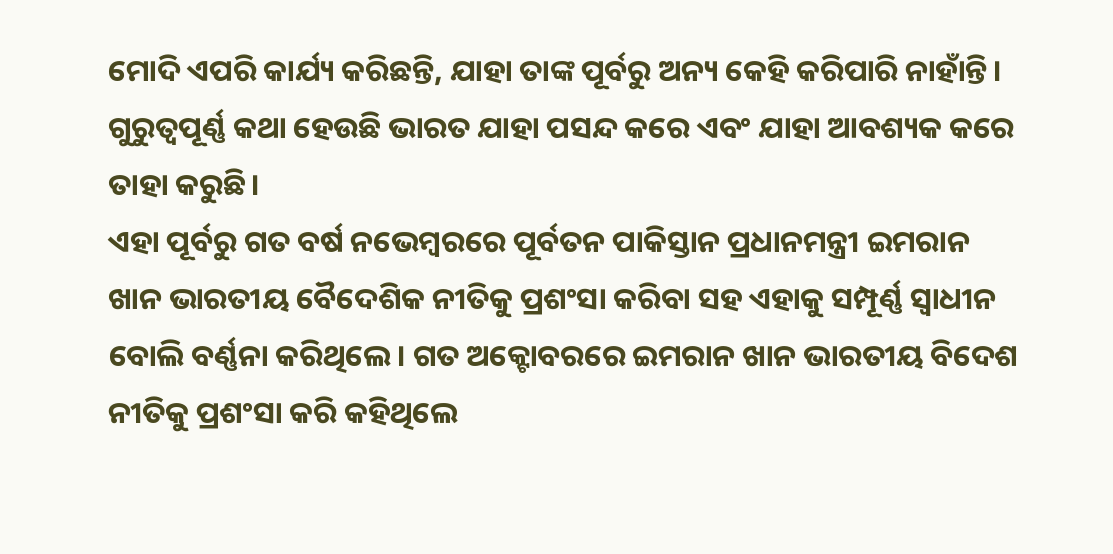ମୋଦି ଏପରି କାର୍ଯ୍ୟ କରିଛନ୍ତି, ଯାହା ତାଙ୍କ ପୂର୍ବରୁ ଅନ୍ୟ କେହି କରିପାରି ନାହାଁନ୍ତି। ଗୁରୁତ୍ୱପୂର୍ଣ୍ଣ କଥା ହେଉଛି ଭାରତ ଯାହା ପସନ୍ଦ କରେ ଏବଂ ଯାହା ଆବଶ୍ୟକ କରେ ତାହା କରୁଛି।
ଏହା ପୂର୍ବରୁ ଗତ ବର୍ଷ ନଭେମ୍ବରରେ ପୂର୍ବତନ ପାକିସ୍ତାନ ପ୍ରଧାନମନ୍ତ୍ରୀ ଇମରାନ ଖାନ ଭାରତୀୟ ବୈଦେଶିକ ନୀତିକୁ ପ୍ରଶଂସା କରିବା ସହ ଏହାକୁ ସମ୍ପୂର୍ଣ୍ଣ ସ୍ୱାଧୀନ ବୋଲି ବର୍ଣ୍ଣନା କରିଥିଲେ। ଗତ ଅକ୍ଟୋବରରେ ଇମରାନ ଖାନ ଭାରତୀୟ ବିଦେଶ ନୀତିକୁ ପ୍ରଶଂସା କରି କହିଥିଲେ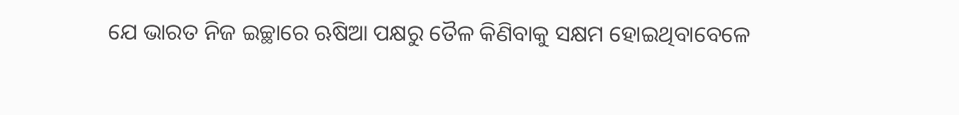ଯେ ଭାରତ ନିଜ ଇଚ୍ଛାରେ ଋଷିଆ ପକ୍ଷରୁ ତୈଳ କିଣିବାକୁ ସକ୍ଷମ ହୋଇଥିବାବେଳେ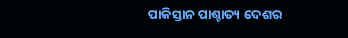ପାକିସ୍ତାନ ପାଶ୍ଚାତ୍ୟ ଦେଶର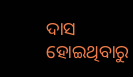ଦାସ ହୋଇଥିବାରୁ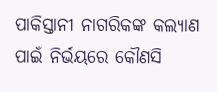ପାକିସ୍ତାନୀ ନାଗରିକଙ୍କ କଲ୍ୟାଣ ପାଇଁ ନିର୍ଭୟରେ କୌଣସି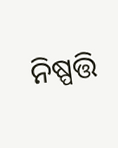ନିଷ୍ପତ୍ତି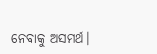ନେବାକୁ ଅସମର୍ଥ।